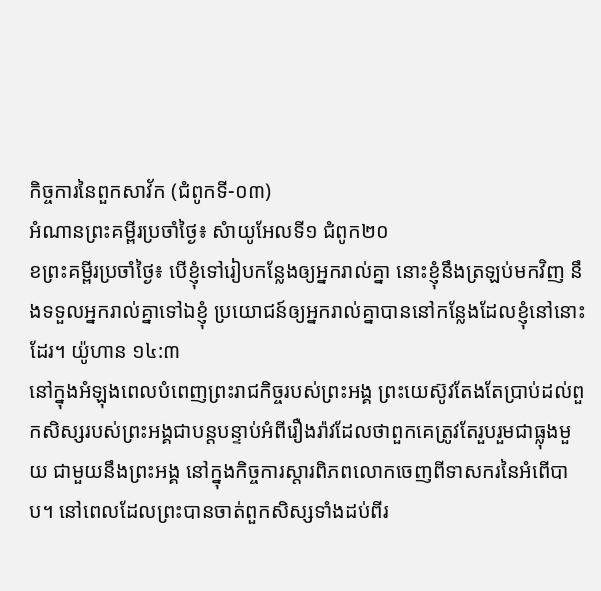កិច្ចការនៃពួកសាវ័ក (ជំពូកទី-០៣)
អំណានព្រះគម្ពីរប្រចាំថ្ងៃ៖ សំាយូអែលទី១ ជំពូក២០
ខព្រះគម្ពីរប្រចាំថ្ងៃ៖ បើខ្ញុំទៅរៀបកន្លែងឲ្យអ្នករាល់គ្នា នោះខ្ញុំនឹងត្រឡប់មកវិញ នឹងទទួលអ្នករាល់គ្នាទៅឯខ្ញុំ ប្រយោជន៍ឲ្យអ្នករាល់គ្នាបាននៅកន្លែងដែលខ្ញុំនៅនោះដែរ។ យ៉ូហាន ១៤:៣
នៅក្នុងអំឡុងពេលបំពេញព្រះរាជកិច្ចរបស់ព្រះអង្គ ព្រះយេស៊ូវតែងតែប្រាប់ដល់ពួកសិស្សរបស់ព្រះអង្គជាបន្តបន្ទាប់អំពីរឿងរ៉ាវដែលថាពួកគេត្រូវតែរួបរួមជាធ្លុងមួយ ជាមួយនឹងព្រះអង្គ នៅក្នុងកិច្ចការស្តារពិភពលោកចេញពីទាសករនៃអំពើបាប។ នៅពេលដែលព្រះបានចាត់ពួកសិស្សទាំងដប់ពីរ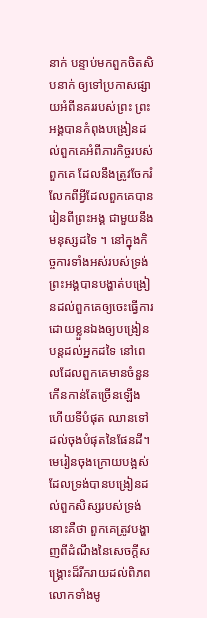នាក់ បន្ទាប់មកពួកចិតសិបនាក់ ឲ្យទៅប្រកាសផ្សាយអំពីនគររបស់ព្រះ ព្រះអង្គបានកំពុងបង្រៀនដល់ពួកគេអំពីភារកិច្ចរបស់ពួកគេ ដែលនឹងត្រូវចែករំលែកពីអ្វីដែលពួកគេបានរៀនពីព្រះអង្គ ជាមួយនឹងមនុស្សដទៃ ។ នៅក្នុងកិច្ចការទាំងអស់របស់ទ្រង់ ព្រះអង្គបានបង្ហាត់បង្រៀនដល់ពួកគេឲ្យចេះធ្វើការដោយខ្លួនឯងឲ្យបង្រៀនបន្តដល់អ្នកដទៃ នៅពេលដែលពួកគេមានចំនួនកើនកាន់តែច្រើនឡើង ហើយទីបំផុត ឈានទៅដល់ចុងបំផុតនៃផែនដី។ មេរៀនចុងក្រោយបង្អស់ដែលទ្រង់បានបង្រៀនដល់ពួកសិស្សរបស់ទ្រង់នោះគឺថា ពួកគេត្រូវបង្ហាញពីដំណឹងនៃសេចក្តីសង្រ្គោះដ៏រីករាយដល់ពិភពលោកទាំងមូ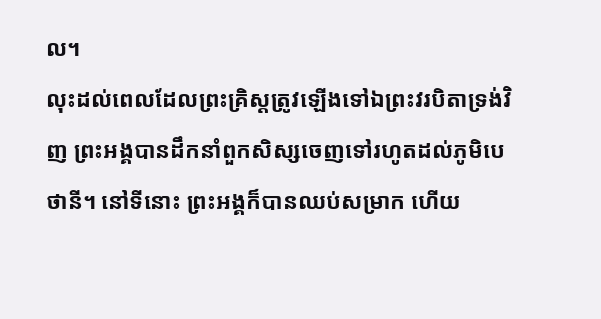ល។
លុះដល់ពេលដែលព្រះគ្រិស្តត្រូវឡើងទៅឯព្រះវរបិតាទ្រង់វិញ ព្រះអង្គបានដឹកនាំពួកសិស្សចេញទៅរហូតដល់ភូមិបេថានី។ នៅទីនោះ ព្រះអង្គក៏បានឈប់សម្រាក ហើយ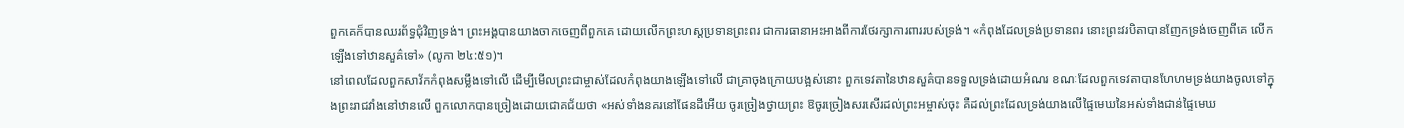ពួកគេក៏បានឈរព័ទ្ធជុំវិញទ្រង់។ ព្រះអង្គបានយាងចាកចេញពីពួកគេ ដោយលើកព្រះហស្តប្រទានព្រះពរ ជាការធានាអះអាងពីការថែរក្សាការពាររបស់ទ្រង់។ «កំពុងដែលទ្រង់ប្រទានពរ នោះព្រះវរបិតាបានញែកទ្រង់ចេញពីគេ លើកឡើងទៅឋានសួគ៌ទៅ» (លូកា ២៤:៥១)។
នៅពេលដែលពួកសាវ័កកំពុងសម្លឹងទៅលើ ដើម្បីមើលព្រះជាម្ចាស់ដែលកំពុងយាងឡើងទៅលើ ជាគ្រាចុងក្រោយបង្អស់នោះ ពួកទេវតានៃឋានសួគ៌បានទទួលទ្រង់ដោយអំណរ ខណៈដែលពួកទេវតាបានហែហមទ្រង់យាងចូលទៅក្នុងព្រះរាជវាំងនៅឋានលើ ពួកលោកបានច្រៀងដោយជោគជ័យថា «អស់ទាំងនគរនៅផែនដីអើយ ចូរច្រៀងថ្វាយព្រះ ឱចូរច្រៀងសរសើរដល់ព្រះអម្ចាស់ចុះ គឺដល់ព្រះដែលទ្រង់យាងលើផ្ទៃមេឃនៃអស់ទាំងជាន់ផ្ទៃមេឃ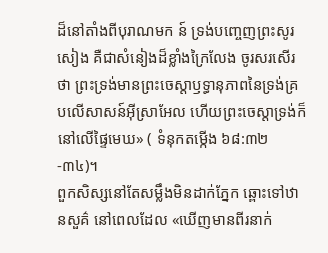ដ៏នៅតាំងពីបុរាណមក ន៍ ទ្រង់បញ្ចេញព្រះសូរសៀង គឺជាសំនៀងដ៏ខ្លាំងក្រៃលែង ចូរសរសើរថា ព្រះទ្រង់មានព្រះចេស្តាឫទ្ធានុភាពនៃទ្រង់គ្របលើសាសន៍អ៊ីស្រាអែល ហើយព្រះចេស្តាទ្រង់ក៏នៅលើផ្ទៃមេឃ» ( ទំនុកតម្កើង ៦៨:៣២-៣៤)។
ពួកសិស្សនៅតែសម្លឹងមិនដាក់ភ្នែក ឆ្ពោះទៅឋានសួគ៌ នៅពេលដែល «ឃើញមានពីរនាក់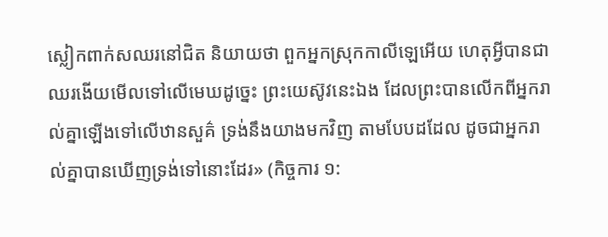ស្លៀកពាក់សឈរនៅជិត និយាយថា ពួកអ្នកស្រុកកាលីឡេអើយ ហេតុអ្វីបានជាឈរងើយមើលទៅលើមេឃដូច្នេះ ព្រះយេស៊ូវនេះឯង ដែលព្រះបានលើកពីអ្នករាល់គ្នាឡើងទៅលើឋានសួគ៌ ទ្រង់នឹងយាងមកវិញ តាមបែបដដែល ដូចជាអ្នករាល់គ្នាបានឃើញទ្រង់ទៅនោះដែរ» (កិច្ចការ ១: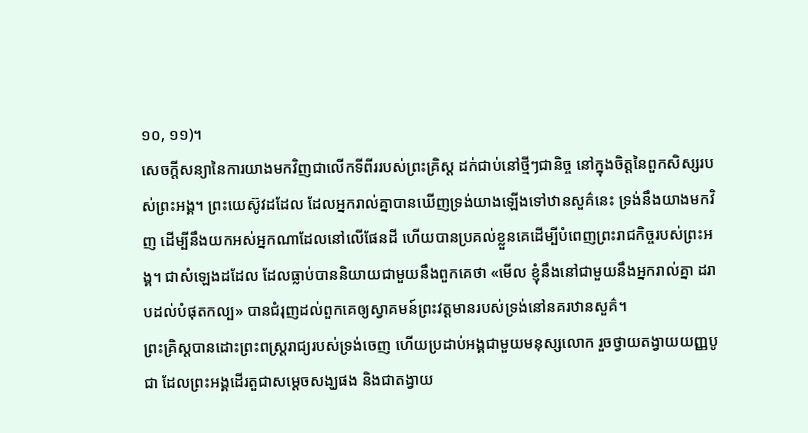១០, ១១)។
សេចក្តីសន្យានៃការយាងមកវិញជាលើកទីពីររបស់ព្រះគ្រិស្ត ដក់ជាប់នៅថ្មីៗជានិច្ច នៅក្នុងចិត្តនៃពួកសិស្សរបស់ព្រះអង្គ។ ព្រះយេស៊ូវដដែល ដែលអ្នករាល់គ្នាបានឃើញទ្រង់យាងឡើងទៅឋានសួគ៌នេះ ទ្រង់នឹងយាងមកវិញ ដើម្បីនឹងយកអស់អ្នកណាដែលនៅលើផែនដី ហើយបានប្រគល់ខ្លួនគេដើម្បីបំពេញព្រះរាជកិច្ចរបស់ព្រះអង្គ។ ជាសំឡេងដដែល ដែលធ្លាប់បាននិយាយជាមួយនឹងពួកគេថា «មើល ខ្ញុំនឹងនៅជាមួយនឹងអ្នករាល់គ្នា ដរាបដល់បំផុតកល្ប» បានជំរុញដល់ពួកគេឲ្យស្វាគមន៍ព្រះវត្តមានរបស់ទ្រង់នៅនគរឋានសួគ៌។
ព្រះគ្រិស្តបានដោះព្រះពស្រ្តរាជ្យរបស់ទ្រង់ចេញ ហើយប្រដាប់អង្គជាមួយមនុស្សលោក រួចថ្វាយតង្វាយយញ្ញបូជា ដែលព្រះអង្គដើរតួជាសម្តេចសង្ឃផង និងជាតង្វាយ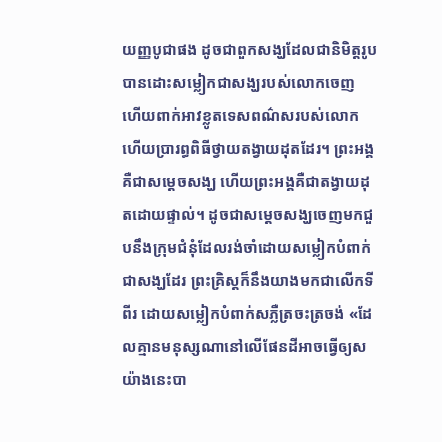យញ្ញបូជាផង ដូចជាពួកសង្ឃដែលជានិមិត្តរូប បានដោះសម្លៀកជាសង្ឃរបស់លោកចេញ ហើយពាក់អាវខ្លូតទេសពណ៌សរបស់លោកហើយប្រារព្ធពិធីថ្វាយតង្វាយដុតដែរ។ ព្រះអង្គគឺជាសម្តេចសង្ឃ ហើយព្រះអង្គគឺជាតង្វាយដុតដោយផ្ទាល់។ ដូចជាសម្តេចសង្ឃចេញមកជួបនឹងក្រុមជំនុំដែលរង់ចាំដោយសម្លៀកបំពាក់ជាសង្ឃដែរ ព្រះគ្រិស្តក៏នឹងយាងមកជាលើកទីពីរ ដោយសម្លៀកបំពាក់សភ្លឺត្រចះត្រចង់ «ដែលគ្មានមនុស្សណានៅលើផែនដីអាចធ្វើឲ្យសយ៉ាងនេះបា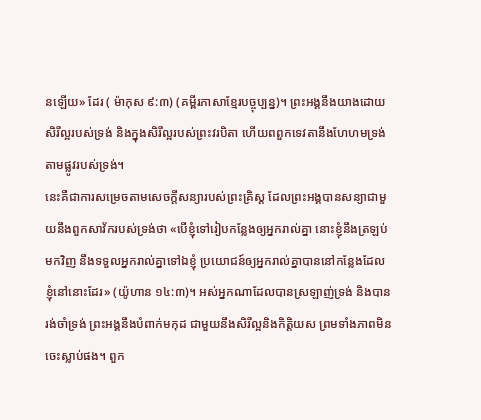នឡើយ» ដែរ ( ម៉ាកុស ៩:៣) (គម្ពីរភាសាខ្មែរបច្ចុប្បន្ន)។ ព្រះអង្គនឹងយាងដោយសិរីល្អរបស់ទ្រង់ និងក្នុងសិរីល្អរបស់ព្រះវរបិតា ហើយពពួកទេវតានឹងហែហមទ្រង់តាមផ្លូវរបស់ទ្រង់។
នេះគឺជាការសម្រេចតាមសេចក្តីសន្យារបស់ព្រះគ្រិស្ត ដែលព្រះអង្គបានសន្យាជាមួយនឹងពួកសាវ័ករបស់ទ្រង់ថា «បើខ្ញុំទៅរៀបកន្លែងឲ្យអ្នករាល់គ្នា នោះខ្ញុំនឹងត្រឡប់មកវិញ នឹងទទួលអ្នករាល់គ្នាទៅឯខ្ញុំ ប្រយោជន៍ឲ្យអ្នករាល់គ្នាបាននៅកន្លែងដែលខ្ញុំនៅនោះដែរ» (យ៉ូហាន ១៤:៣)។ អស់អ្នកណាដែលបានស្រឡាញ់ទ្រង់ និងបានរង់ចាំទ្រង់ ព្រះអង្គនឹងបំពាក់មកុដ ជាមួយនឹងសិរីល្អនិងកិត្តិយស ព្រមទាំងភាពមិនចេះស្លាប់ផង។ ពួក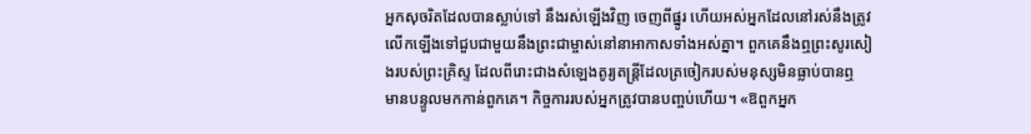អ្នកសុចរិតដែលបានស្លាប់ទៅ នឹងរស់ឡើងវិញ ចេញពីផ្នូរ ហើយអស់អ្នកដែលនៅរស់នឹងត្រូវលើកឡើងទៅជួបជាមួយនឹងព្រះជាម្ចាស់នៅនាអាកាសទាំងអស់គ្នា។ ពួកគេនឹងឮព្រះសូរសៀងរបស់ព្រះគ្រិស្ទ ដែលពីរោះជាងសំឡេងតូរ្យតន្រ្តីដែលត្រចៀករបស់មនុស្សមិនធ្លាប់បានឮ មានបន្ទូលមកកាន់ពួកគេ។ កិច្ចការរបស់អ្នកត្រូវបានបញ្ចប់ហើយ។ «ឱពួកអ្នក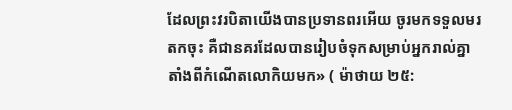ដែលព្រះវរបិតាយើងបានប្រទានពរអើយ ចូរមកទទួលមរតកចុះ គឺជានគរដែលបានរៀបចំទុកសម្រាប់អ្នករាល់គ្នា តាំងពីកំណើតលោកិយមក» ( ម៉ាថាយ ២៥: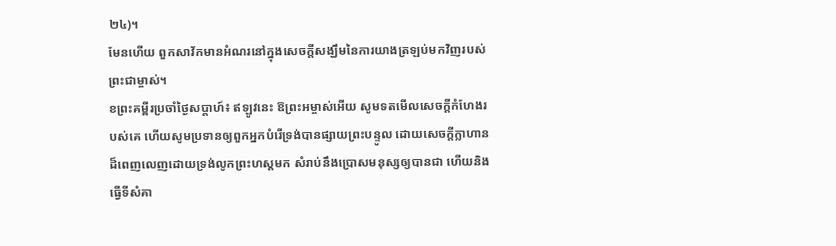២៤)។
មែនហើយ ពួកសាវ័កមានអំណរនៅក្នុងសេចក្តីសង្ឃឹមនៃការយាងត្រឡប់មកវិញរបស់ព្រះជាម្ចាស់។
ខព្រះគម្ពីរប្រចាំថ្ងៃសប្តាហ៍៖ ឥឡូវនេះ ឱព្រះអម្ចាស់អើយ សូមទតមើលសេចក្តីកំហែងរបស់គេ ហើយសូមប្រទានឲ្យពួកអ្នកបំរើទ្រង់បានផ្សាយព្រះបន្ទូល ដោយសេចក្តីក្លាហានដ៏ពេញលេញដោយទ្រង់លូកព្រះហស្តមក សំរាប់នឹងប្រោសមនុស្សឲ្យបានជា ហើយនិងធ្វើទីសំគា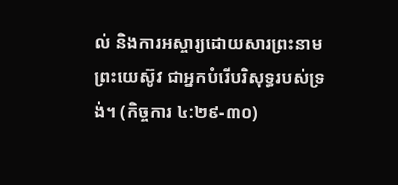ល់ និងការអស្ចារ្យដោយសារព្រះនាមព្រះយេស៊ូវ ជាអ្នកបំរើបរិសុទ្ធរបស់ទ្រង់។ (កិច្ចការ ៤:២៩-៣០)